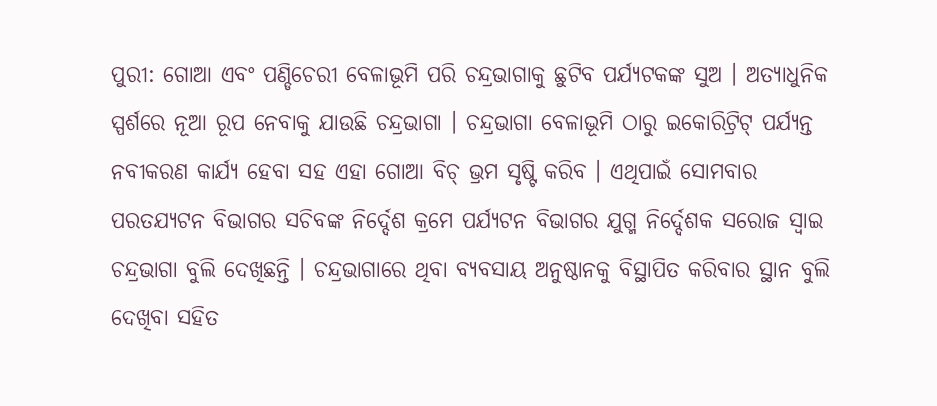ପୁରୀ: ଗୋଆ ଏବଂ ପଣ୍ଡିଚେରୀ ବେଳାଭୂମି ପରି ଚନ୍ଦ୍ରଭାଗାକୁ ଛୁଟିବ ପର୍ଯ୍ୟଟକଙ୍କ ସୁଅ । ଅତ୍ୟାଧୁନିକ ସ୍ପର୍ଶରେ ନୂଆ ରୂପ ନେବାକୁ ଯାଉଛି ଚନ୍ଦ୍ରଭାଗା । ଚନ୍ଦ୍ରଭାଗା ବେଳାଭୂମି ଠାରୁ ଇକୋରିଟ୍ରିଟ୍ ପର୍ଯ୍ୟନ୍ତ ନବୀକରଣ କାର୍ଯ୍ୟ ହେବା ସହ ଏହା ଗୋଆ ବିଚ୍ ଭ୍ରମ ସୃଷ୍ଟି କରିବ । ଏଥିପାଇଁ ସୋମବାର ପରତଯ୍ୟଟନ ବିଭାଗର ସଚିବଙ୍କ ନିର୍ଦ୍ଦେଶ କ୍ରମେ ପର୍ଯ୍ୟଟନ ବିଭାଗର ଯୁଗ୍ମ ନିର୍ଦ୍ଦେଶକ ସରୋଜ ସ୍ବାଇ ଚନ୍ଦ୍ରଭାଗା ବୁଲି ଦେଖିଛନ୍ତି । ଚନ୍ଦ୍ରଭାଗାରେ ଥିବା ବ୍ୟବସାୟ ଅନୁଷ୍ଠାନକୁ ବିସ୍ଥାପିତ କରିବାର ସ୍ଥାନ ବୁଲି ଦେଖିବା ସହିତ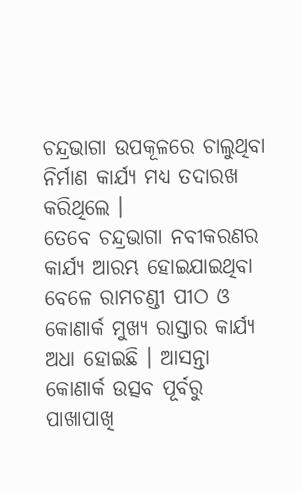ଚନ୍ଦ୍ରଭାଗା ଉପକୂଳରେ ଚାଲୁଥିବା ନିର୍ମାଣ କାର୍ଯ୍ୟ ମଧ୍ୟ ତଦାରଖ କରିଥିଲେ ।
ତେବେ ଚନ୍ଦ୍ରଭାଗା ନବୀକରଣର କାର୍ଯ୍ୟ ଆରମ୍ଭ ହୋଇଯାଇଥିବା ବେଳେ ରାମଚଣ୍ଡୀ ପୀଠ ଓ କୋଣାର୍କ ମୁଖ୍ୟ ରାସ୍ତାର କାର୍ଯ୍ୟ ଅଧା ହୋଇଛି । ଆସନ୍ତା କୋଣାର୍କ ଉତ୍ସବ ପୂର୍ବରୁ ପାଖାପାଖି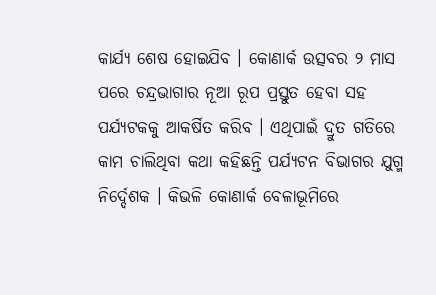କାର୍ଯ୍ୟ ଶେଷ ହୋଇଯିବ । କୋଣାର୍କ ଉତ୍ସବର ୨ ମାସ ପରେ ଚନ୍ଦ୍ରଭାଗାର ନୂଆ ରୂପ ପ୍ରସ୍ତୁତ ହେବା ସହ ପର୍ଯ୍ୟଟକକୁ ଆକର୍ଷିତ କରିବ । ଏଥିପାଇଁ ଦ୍ରୁତ ଗତିରେ କାମ ଚାଲିଥିବା କଥା କହିଛନ୍ତି ପର୍ଯ୍ୟଟନ ବିଭାଗର ଯୁଗ୍ମ ନିର୍ଦ୍ଦେଶକ । କିଭଳି କୋଣାର୍କ ବେଳାଭୂମିରେ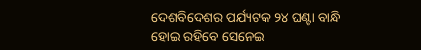ଦେଶବିଦେଶର ପର୍ଯ୍ୟଟକ ୨୪ ଘଣ୍ଟା ବାନ୍ଧି ହୋଇ ରହିବେ ସେନେଇ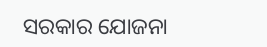ସରକାର ଯୋଜନା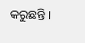କରୁଛନ୍ତି ।